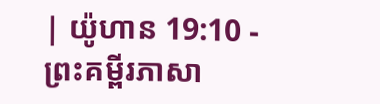| យ៉ូហាន 19:10 - ព្រះគម្ពីរភាសា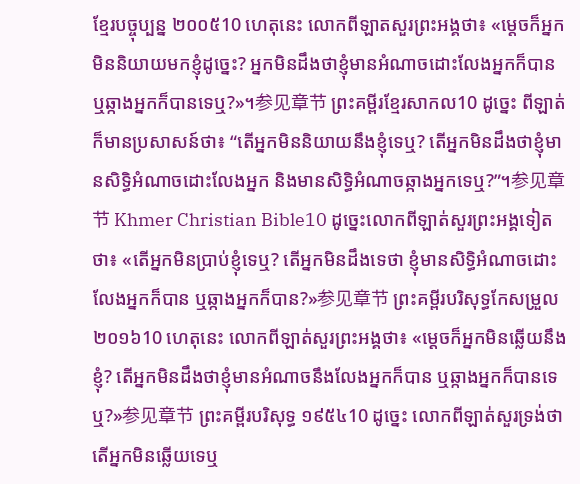ខ្មែរបច្ចុប្បន្ន ២០០៥10 ហេតុនេះ លោកពីឡាតសួរព្រះអង្គថា៖ «ម្ដេចក៏អ្នកមិននិយាយមកខ្ញុំដូច្នេះ? អ្នកមិនដឹងថាខ្ញុំមានអំណាចដោះលែងអ្នកក៏បាន ឬឆ្កាងអ្នកក៏បានទេឬ?»។参见章节 ព្រះគម្ពីរខ្មែរសាកល10 ដូច្នេះ ពីឡាត់ក៏មានប្រសាសន៍ថា៖ “តើអ្នកមិននិយាយនឹងខ្ញុំទេឬ? តើអ្នកមិនដឹងថាខ្ញុំមានសិទ្ធិអំណាចដោះលែងអ្នក និងមានសិទ្ធិអំណាចឆ្កាងអ្នកទេឬ?”។参见章节 Khmer Christian Bible10 ដូច្នេះលោកពីឡាត់សួរព្រះអង្គទៀតថា៖ «តើអ្នកមិនប្រាប់ខ្ញុំទេឬ? តើអ្នកមិនដឹងទេថា ខ្ញុំមានសិទ្ធិអំណាចដោះលែងអ្នកក៏បាន ឬឆ្កាងអ្នកក៏បាន?»参见章节 ព្រះគម្ពីរបរិសុទ្ធកែសម្រួល ២០១៦10 ហេតុនេះ លោកពីឡាត់សួរព្រះអង្គថា៖ «ម្តេចក៏អ្នកមិនឆ្លើយនឹងខ្ញុំ? តើអ្នកមិនដឹងថាខ្ញុំមានអំណាចនឹងលែងអ្នកក៏បាន ឬឆ្កាងអ្នកក៏បានទេឬ?»参见章节 ព្រះគម្ពីរបរិសុទ្ធ ១៩៥៤10 ដូច្នេះ លោកពីឡាត់សួរទ្រង់ថា តើអ្នកមិនឆ្លើយទេឬ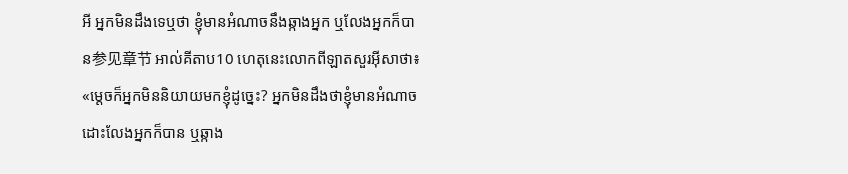អី អ្នកមិនដឹងទេឬថា ខ្ញុំមានអំណាចនឹងឆ្កាងអ្នក ឬលែងអ្នកក៏បាន参见章节 អាល់គីតាប10 ហេតុនេះលោកពីឡាតសួរអ៊ីសាថា៖ «ម្ដេចក៏អ្នកមិននិយាយមកខ្ញុំដូច្នេះ? អ្នកមិនដឹងថាខ្ញុំមានអំណាចដោះលែងអ្នកក៏បាន ឬឆ្កាង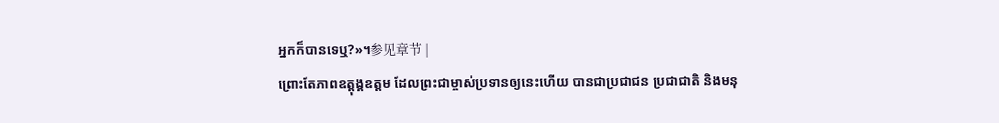អ្នកក៏បានទេឬ?»។参见章节 |
ព្រោះតែភាពឧត្តុង្គឧត្ដម ដែលព្រះជាម្ចាស់ប្រទានឲ្យនេះហើយ បានជាប្រជាជន ប្រជាជាតិ និងមនុ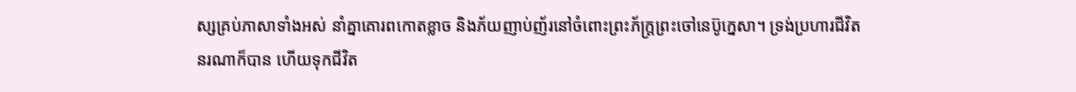ស្សគ្រប់ភាសាទាំងអស់ នាំគ្នាគោរពកោតខ្លាច និងភ័យញាប់ញ័រនៅចំពោះព្រះភ័ក្ត្រព្រះចៅនេប៊ូក្នេសា។ ទ្រង់ប្រហារជីវិតនរណាក៏បាន ហើយទុកជីវិត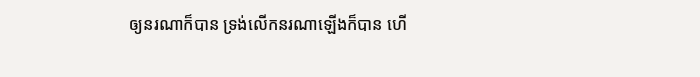ឲ្យនរណាក៏បាន ទ្រង់លើកនរណាឡើងក៏បាន ហើ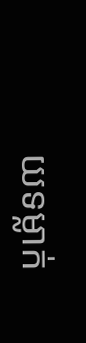យទម្លាក់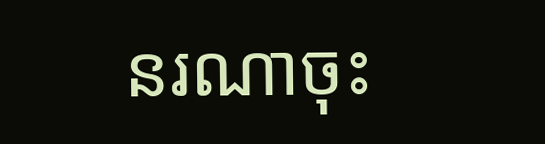នរណាចុះ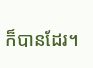ក៏បានដែរ។